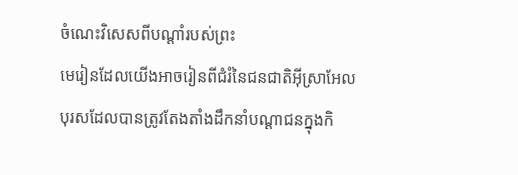ចំណេះវិសេសពីបណ្ដាំរបស់ព្រះ
មេរៀនដែលយើងអាចរៀនពីជំរំនៃជនជាតិអ៊ីស្រាអែល
បុរសដែលបានត្រូវតែងតាំងដឹកនាំបណ្ដាជនក្នុងកិ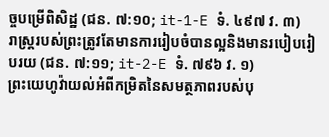ច្ចបម្រើពិសិដ្ឋ (ជន. ៧:១០; it-1-E ទំ. ៤៩៧ វ. ៣)
រាស្ត្ររបស់ព្រះត្រូវតែមានការរៀបចំបានល្អនិងមានរបៀបរៀបរយ (ជន. ៧:១១; it-2-E ទំ. ៧៩៦ វ. ១)
ព្រះយេហូវ៉ាយល់អំពីកម្រិតនៃសមត្ថភាពរបស់បុ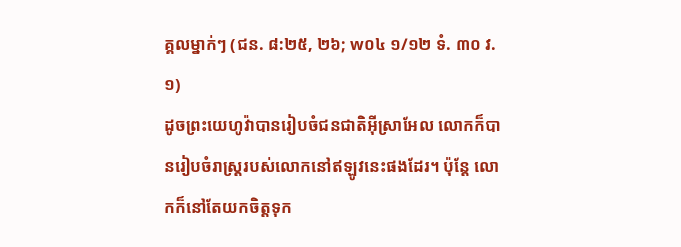គ្គលម្នាក់ៗ (ជន. ៨:២៥, ២៦; w០៤ ១/១២ ទំ. ៣០ វ. ១)
ដូចព្រះយេហូវ៉ាបានរៀបចំជនជាតិអ៊ីស្រាអែល លោកក៏បានរៀបចំរាស្ត្ររបស់លោកនៅឥឡូវនេះផងដែរ។ ប៉ុន្តែ លោកក៏នៅតែយកចិត្តទុក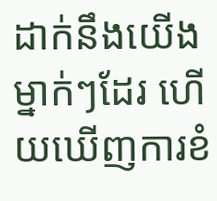ដាក់នឹងយើងម្នាក់ៗដែរ ហើយឃើញការខំ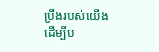ប្រឹងរបស់យើងដើម្បីប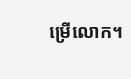ម្រើលោក។